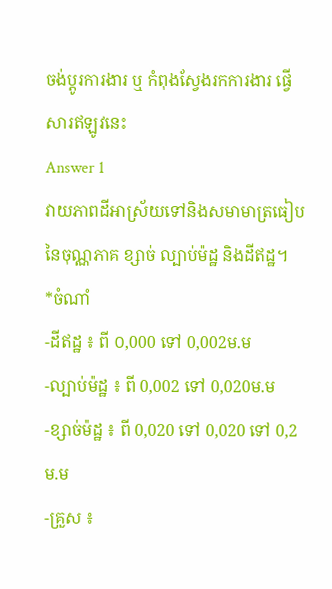ចង់ប្តូរការងារ ឬ កំពុងស្វែងរកការងារ ផ្វើសារឥឡូវនេះ
Answer 1
វាយភាពដីអាស្រ័យទៅនិងសមាមាត្រធៀបនៃចុណ្ណភាគ ខ្សាច់ ល្បាប់ម៉ដ្ឋ និងដីឥដ្ឋ។
*ចំណាំ
-ដីឥដ្ឋ ៖ ពី ០,000 ទៅ 0,002ម.ម
-ល្បាប់ម៉ដ្ឋ ៖ ពី 0,002 ទៅ 0,020ម.ម
-ខ្សាច់ម៉ដ្ឋ ៖ ពី 0,020 ទៅ 0,020 ទៅ 0,2ម.ម
-គ្រួស ៖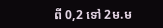ពី 0,2 ទៅ 2ម.ម